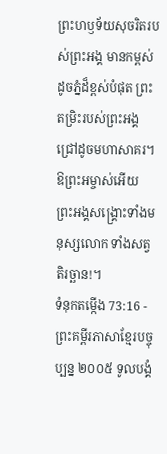ព្រះហឫទ័យសុចរិតរបស់ព្រះអង្គ មានកម្ពស់ដូចភ្នំដ៏ខ្ពស់បំផុត ព្រះតម្រិះរបស់ព្រះអង្គជ្រៅដូចមហាសាគរ។ ឱព្រះអម្ចាស់អើយ ព្រះអង្គសង្គ្រោះទាំងមនុស្សលោក ទាំងសត្វតិរច្ឆាន!។
ទំនុកតម្កើង 73:16 - ព្រះគម្ពីរភាសាខ្មែរបច្ចុប្បន្ន ២០០៥ ទូលបង្គំ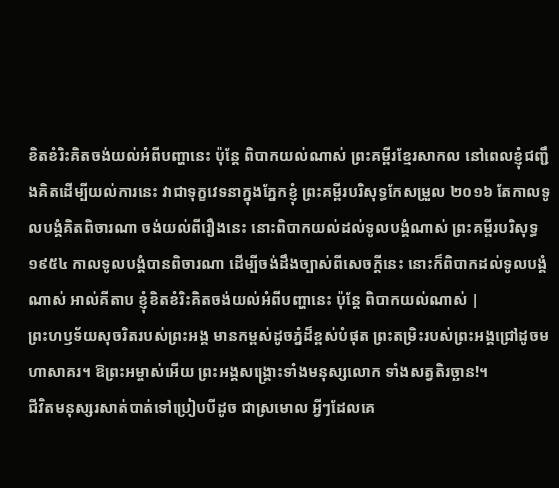ខិតខំរិះគិតចង់យល់អំពីបញ្ហានេះ ប៉ុន្តែ ពិបាកយល់ណាស់ ព្រះគម្ពីរខ្មែរសាកល នៅពេលខ្ញុំជញ្ជឹងគិតដើម្បីយល់ការនេះ វាជាទុក្ខវេទនាក្នុងភ្នែកខ្ញុំ ព្រះគម្ពីរបរិសុទ្ធកែសម្រួល ២០១៦ តែកាលទូលបង្គំគិតពិចារណា ចង់យល់ពីរឿងនេះ នោះពិបាកយល់ដល់ទូលបង្គំណាស់ ព្រះគម្ពីរបរិសុទ្ធ ១៩៥៤ កាលទូលបង្គំបានពិចារណា ដើម្បីចង់ដឹងច្បាស់ពីសេចក្ដីនេះ នោះក៏ពិបាកដល់ទូលបង្គំណាស់ អាល់គីតាប ខ្ញុំខិតខំរិះគិតចង់យល់អំពីបញ្ហានេះ ប៉ុន្តែ ពិបាកយល់ណាស់ |
ព្រះហឫទ័យសុចរិតរបស់ព្រះអង្គ មានកម្ពស់ដូចភ្នំដ៏ខ្ពស់បំផុត ព្រះតម្រិះរបស់ព្រះអង្គជ្រៅដូចមហាសាគរ។ ឱព្រះអម្ចាស់អើយ ព្រះអង្គសង្គ្រោះទាំងមនុស្សលោក ទាំងសត្វតិរច្ឆាន!។
ជីវិតមនុស្សរសាត់បាត់ទៅប្រៀបបីដូច ជាស្រមោល អ្វីៗដែលគេ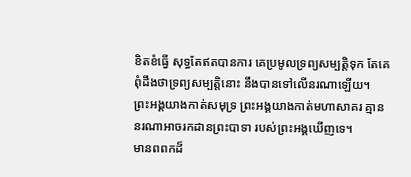ខិតខំធ្វើ សុទ្ធតែឥតបានការ គេប្រមូលទ្រព្យសម្បត្តិទុក តែគេពុំដឹងថាទ្រព្យសម្បត្តិនោះ នឹងបានទៅលើនរណាឡើយ។
ព្រះអង្គយាងកាត់សមុទ្រ ព្រះអង្គយាងកាត់មហាសាគរ គ្មាននរណាអាចរកដានព្រះបាទា របស់ព្រះអង្គឃើញទេ។
មានពពកដ៏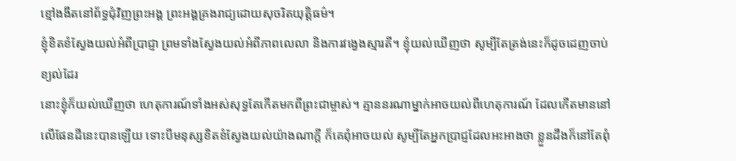ខ្មៅងងឹតនៅព័ទ្ធជុំវិញព្រះអង្គ ព្រះអង្គគ្រងរាជ្យដោយសុចរិតយុត្តិធម៌។
ខ្ញុំខិតខំស្វែងយល់អំពីប្រាជ្ញា ព្រមទាំងស្វែងយល់អំពីភាពលេលា និងការវង្វេងស្មារតី។ ខ្ញុំយល់ឃើញថា សូម្បីតែត្រង់នេះក៏ដូចដេញចាប់ខ្យល់ដែរ
នោះខ្ញុំក៏យល់ឃើញថា ហេតុការណ៍ទាំងអស់សុទ្ធតែកើតមកពីព្រះជាម្ចាស់។ គ្មាននរណាម្នាក់អាចយល់ពីហេតុការណ៍ ដែលកើតមាននៅលើផែនដីនេះបានឡើយ ទោះបីមនុស្សខិតខំស្វែងយល់យ៉ាងណាក្ដី ក៏គេពុំអាចយល់ សូម្បីតែអ្នកប្រាជ្ញដែលអះអាងថា ខ្លួនដឹងក៏នៅតែពុំ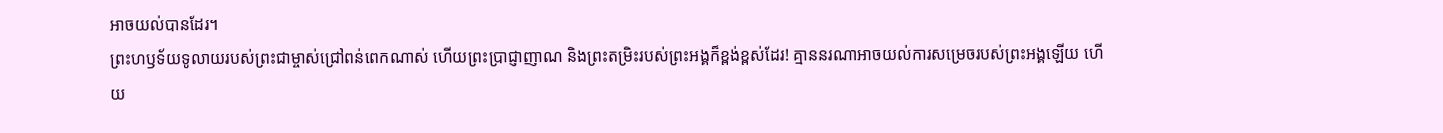អាចយល់បានដែរ។
ព្រះហឫទ័យទូលាយរបស់ព្រះជាម្ចាស់ជ្រៅពន់ពេកណាស់ ហើយព្រះប្រាជ្ញាញាណ និងព្រះតម្រិះរបស់ព្រះអង្គក៏ខ្ពង់ខ្ពស់ដែរ! គ្មាននរណាអាចយល់ការសម្រេចរបស់ព្រះអង្គឡើយ ហើយ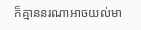ក៏គ្មាននរណាអាចយល់មា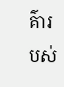គ៌ារបស់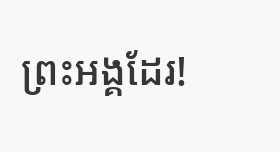ព្រះអង្គដែរ!